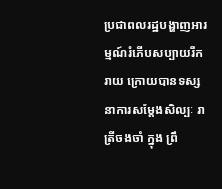ប្រជាពលរដ្ឋបង្ហាញអារម្មណ៍រំភើបសប្បាយរីករាយ ក្រោយបានទស្សនាការសម្តែងសិល្បៈ រាត្រីចងចាំ ក្នុង ព្រឹ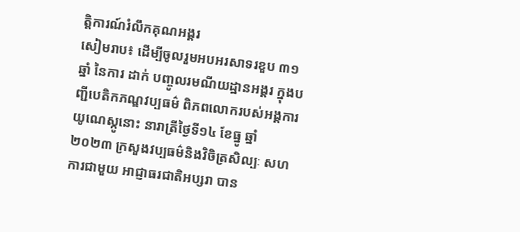ត្តិការណ៍រំលឹកគុណអង្គរ
សៀមរាប៖ ដើម្បីចូលរួមអបអរសាទរខួប ៣១ឆ្នាំ នៃការ ដាក់ បញ្ចូលរមណីយដ្ឋានអង្គរ ក្នុងបញ្ជីបេតិកភណ្ឌវប្បធម៌ ពិភពលោករបស់អង្គការយូណេស្កូនោះ នារាត្រីថ្ងៃទី១៤ ខែធ្នូ ឆ្នាំ២០២៣ ក្រសួងវប្បធម៌និងវិចិត្រសិល្បៈ សហការជាមួយ អាជ្ញាធរជាតិអប្សរា បាន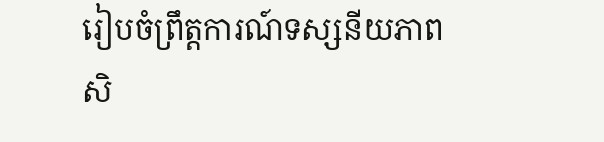រៀបចំព្រឹត្តការណ៍ទស្សនីយភាព សិ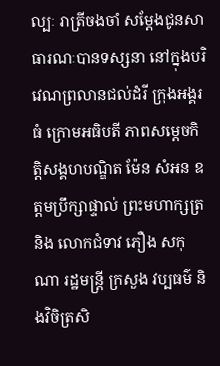ល្បៈ រាត្រីចងចាំ សម្តែងជូនសាធារណៈបានទស្សនា នៅក្នុងបរិវេណព្រលានជល់ដំរី ក្រុងអង្គរធំ ក្រោមអធិបតី ភាពសម្ដេចកិត្តិសង្គហបណ្ឌិត ម៉ែន សំអន ឧត្តមប្រឹក្សាផ្ទាល់ ព្រះមហាក្សត្រ និង លោកជំទាវ ភឿង សកុណា រដ្ឋមន្រ្តី ក្រសួង វប្បធម៌ និងវិចិត្រសិ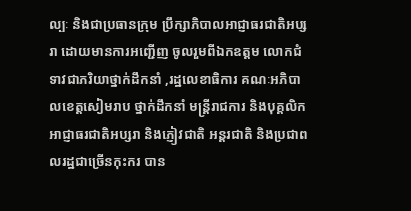ល្បៈ និងជាប្រធានក្រុម ប្រឹក្សាភិបាលអាជ្ញាធរជាតិអប្សរា ដោយមានការអញ្ជើញ ចូលរួមពីឯកឧត្តម លោកជំទាវជាភរិយាថ្នាក់ដឹកនាំ ,រដ្ឋលេខាធិការ គណៈអភិបាលខេត្តសៀមរាប ថ្នាក់ដឹកនាំ មន្រ្តីរាជការ និងបុគ្គលិកអាជ្ញាធរជាតិអប្សរា និងភ្ញៀវជាតិ អន្តរជាតិ និងប្រជាពលរដ្ឋជាច្រើនកុះករ បាន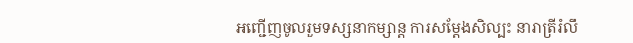អញ្ជើញចូលរួមទស្សនាកម្សាន្ត ការសម្តែងសិល្បះ នារាត្រីរំលឹ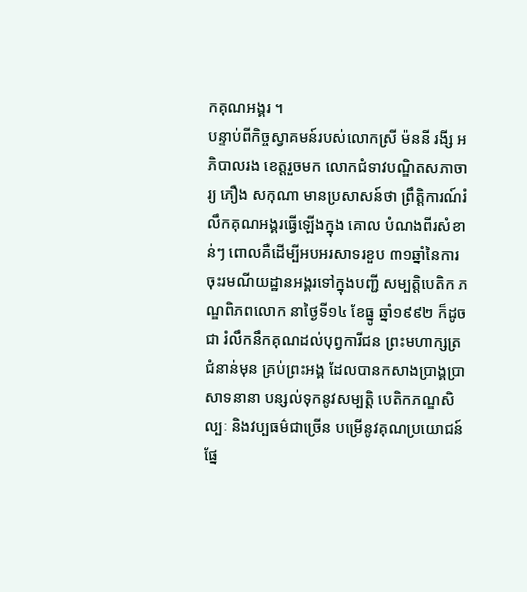កគុណអង្គរ ។
បន្ទាប់ពីកិច្ចស្វាគមន៍របស់លោកស្រី ម៉ននី រងី្ស អភិបាលរង ខេត្តរួចមក លោកជំទាវបណ្ឌិតសភាចារ្យ ភឿង សកុណា មានប្រសាសន៍ថា ព្រឹត្តិការណ៍រំលឹកគុណអង្គរធ្វើឡើងក្នុង គោល បំណងពីរសំខាន់ៗ ពោលគឺដើម្បីអបអរសាទរខួប ៣១ឆ្នាំនៃការចុះរមណីយដ្ឋានអង្គរទៅក្នុងបញ្ជី សម្បត្តិបេតិក ភណ្ឌពិភពលោក នាថ្ងៃទី១៤ ខែធ្នូ ឆ្នាំ១៩៩២ ក៏ដូចជា រំលឹកនឹកគុណដល់បុព្វការីជន ព្រះមហាក្សត្រជំនាន់មុន គ្រប់ព្រះអង្គ ដែលបានកសាងប្រាង្គប្រាសាទនានា បន្សល់ទុកនូវសម្បត្តិ បេតិកភណ្ឌសិល្បៈ និងវប្បធម៌ជាច្រើន បម្រើនូវគុណប្រយោជន៍ផ្នែ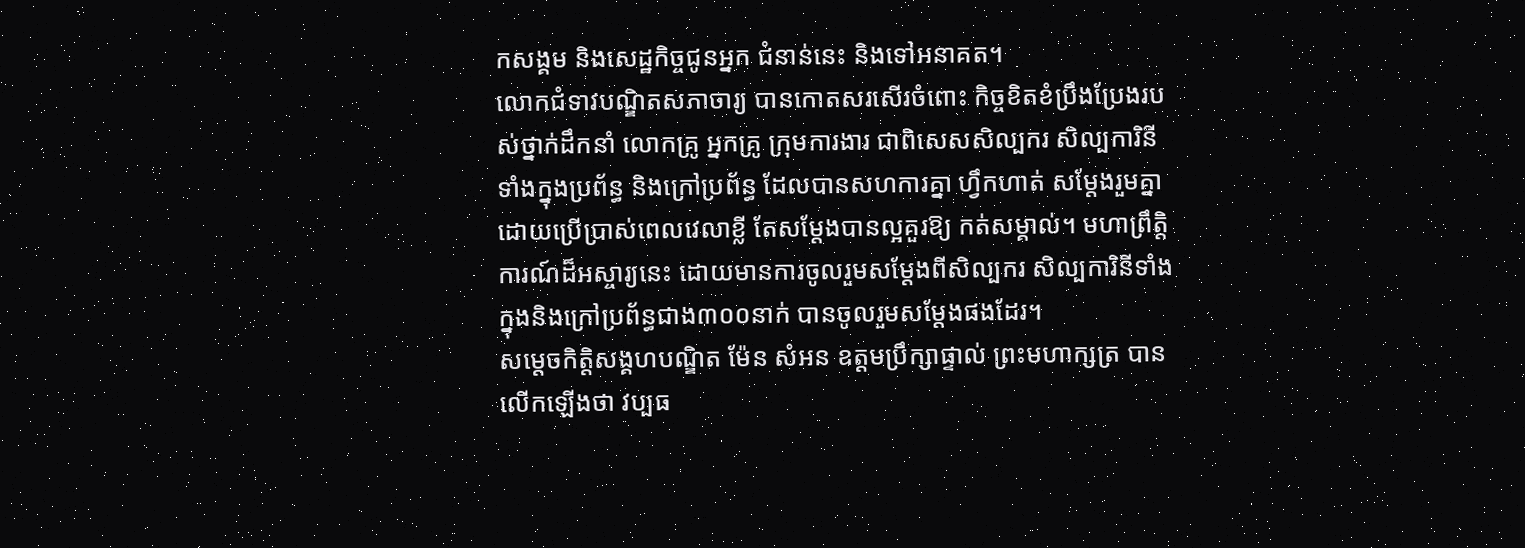កសង្គម និងសេដ្ឋកិច្ចជូនអ្នក ជំនាន់នេះ និងទៅអនាគត។
លោកជំទាវបណ្ឌិតសភាចារ្យ បានកោតសរសើរចំពោះ កិច្ចខិតខំប្រឹងប្រែងរបស់ថ្នាក់ដឹកនាំ លោកគ្រូ អ្នកគ្រូ ក្រុមការងារ ជាពិសេសសិល្បករ សិល្បការិនី ទាំងក្នុងប្រព័ន្ធ និងក្រៅប្រព័ន្ធ ដែលបានសហការគ្នា ហ្វឹកហាត់ សម្តែងរួមគ្នា ដោយប្រើប្រាស់ពេលវេលាខ្លី តែសម្តែងបានល្អគួរឱ្យ កត់សម្គាល់។ មហាព្រឹត្តិការណ៍ដ៏អស្ចារ្យនេះ ដោយមានការចូលរួមសម្តែងពីសិល្បករ សិល្បការិនីទាំងក្នុងនិងក្រៅប្រព័ន្ធជាង៣០០នាក់ បានចូលរួមសម្តែងផងដែរ។
សម្ដេចកិត្តិសង្គហបណ្ឌិត ម៉ែន សំអន ឧត្តមប្រឹក្សាផ្ទាល់ ព្រះមហាក្សត្រ បានលើកឡើងថា វប្បធ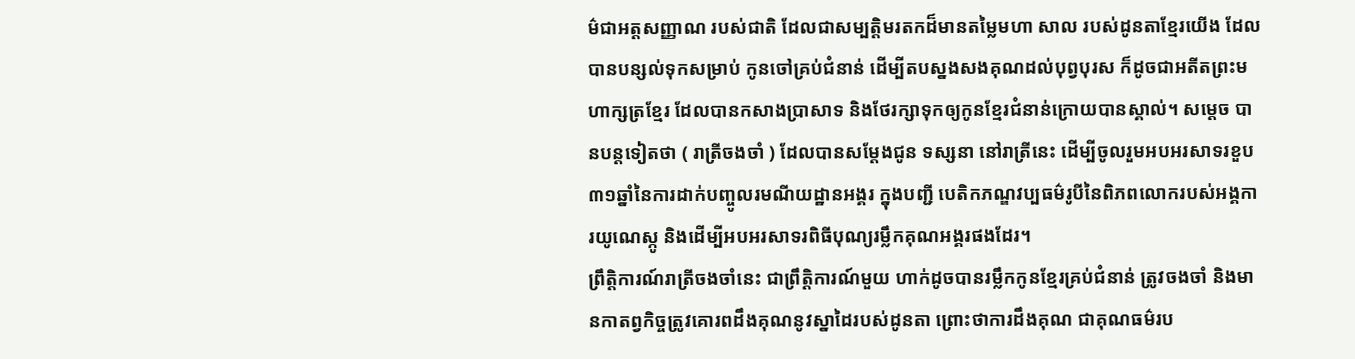ម៌ជាអត្តសញ្ញាណ របស់ជាតិ ដែលជាសម្បត្តិមរតកដ៏មានតម្លៃមហា សាល របស់ដូនតាខ្មែរយើង ដែលបានបន្សល់ទុកសម្រាប់ កូនចៅគ្រប់ជំនាន់ ដើម្បីតបស្នងសងគុណដល់បុព្វបុរស ក៏ដូចជាអតីតព្រះមហាក្សត្រខ្មែរ ដែលបានកសាងប្រាសាទ និងថែរក្សាទុកឲ្យកូនខ្មែរជំនាន់ក្រោយបានស្គាល់។ សម្តេច បានបន្តទៀតថា ( រាត្រីចងចាំ ) ដែលបានសម្តែងជូន ទស្សនា នៅរាត្រីនេះ ដើម្បីចូលរួមអបអរសាទរខួប ៣១ឆ្នាំនៃការដាក់បញ្ចូលរមណីយដ្ឋានអង្គរ ក្នុងបញ្ជី បេតិកភណ្ឌវប្បធម៌រូបីនៃពិភពលោករបស់អង្គការយូណេស្កូ និងដើម្បីអបអរសាទរពិធីបុណ្យរម្លឹកគុណអង្គរផងដែរ។
ព្រឹត្តិការណ៍រាត្រីចងចាំនេះ ជាព្រឹត្តិការណ៍មួយ ហាក់ដូចបានរម្លឹកកូនខ្មែរគ្រប់ជំនាន់ ត្រូវចងចាំ និងមានកាតព្វកិច្ចត្រូវគោរពដឹងគុណនូវស្នាដៃរបស់ដូនតា ព្រោះថាការដឹងគុណ ជាគុណធម៌រប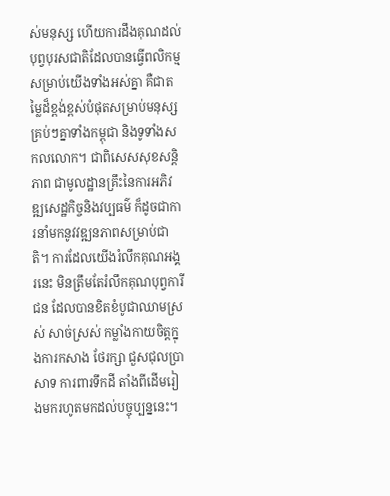ស់មនុស្ស ហើយការដឹងគុណដល់បុព្វបុរសជាតិដែលបានធ្វើពលិកម្មសម្រាប់យើងទាំងអស់គ្នា គឺជាតម្លៃដ៏ខ្ពង់ខ្ពស់បំផុតសម្រាប់មនុស្សគ្រប់ៗគ្នាទាំងកម្ពុជា និងទូទាំងសកលលោក។ ជាពិសេសសុខសន្តិភាព ជាមូលដ្ឋានគ្រឹះនៃការអភិវឌ្ឍសេដ្ឋកិច្ចនិងវប្បធម៌ ក៏ដូចជាការនាំមកនូវវឌ្ឍនភាពសម្រាប់ជាតិ។ ការដែលយើងរំលឹកគុណអង្គរនេះ មិនត្រឹមតែរំលឹកគុណបុព្វការីជន ដែលបានខិតខំបូជាឈាមស្រស់ សាច់ស្រស់ កម្លាំងកាយចិត្តក្នុងការកសាង ថែរក្សា ជួសជុលប្រាសាទ ការពារទឹកដី តាំងពីដើមរៀងមករហូតមកដល់បច្ចុប្បន្ននេះ។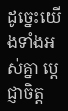ដូច្នេះយើងទាំងអស់គ្នា ប្តេជ្ញាចិត្ត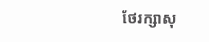ថែរក្សាសុ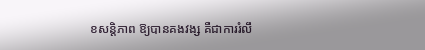ខសន្តិភាព ឱ្យបានគងវង្ស គឺជាការរំលឹ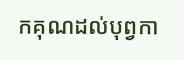កគុណដល់បុព្វកា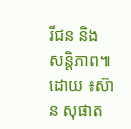រីជន និង សន្តិភាព៕ ដោយ ៖ស៊ាន សុផាត